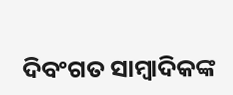ଦିବଂଗତ ସାମ୍ୱାଦିକଙ୍କ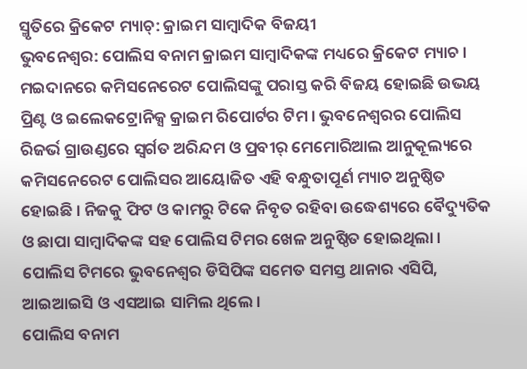ସ୍ମୃତିରେ କ୍ରିକେଟ ମ୍ୟାଚ୍: କ୍ରାଇମ ସାମ୍ୱାଦିକ ବିଜୟୀ
ଭୁବନେଶ୍ୱର: ପୋଲିସ ବନାମ କ୍ରାଇମ ସାମ୍ବାଦିକଙ୍କ ମଧ୍ୟରେ କ୍ରିକେଟ ମ୍ୟାଚ । ମଇଦାନରେ କମିସନେରେଟ ପୋଲିସଙ୍କୁ ପରାସ୍ତ କରି ବିଜୟ ହୋଇଛି ଉଭୟ ପ୍ରିଣ୍ଟ ଓ ଇଲେକଟ୍ରୋନିକ୍ସ କ୍ରାଇମ ରିପୋର୍ଟର ଟିମ । ଭୁବନେଶ୍ବରର ପୋଲିସ ରିଜର୍ଭ ଗ୍ରାଉଣ୍ଡରେ ସ୍ବର୍ଗତ ଅରିନ୍ଦମ ଓ ପ୍ରବୀର୍ ମେମୋରିଆଲ ଆନୁକୂଲ୍ୟରେ କମିସନେରେଟ ପୋଲିସର ଆୟୋଜିତ ଏହି ବନ୍ଧୁତାପୂର୍ଣ ମ୍ୟାଚ ଅନୁଷ୍ଠିତ ହୋଇଛି । ନିଜକୁ ଫିଟ ଓ କାମରୁ ଟିକେ ନିବୃତ ରହିବା ଉଦ୍ଧେଶ୍ୟରେ ବୈଦ୍ୟୁତିକ ଓ ଛାପା ସାମ୍ବାଦିକଙ୍କ ସହ ପୋଲିସ ଟିମର ଖେଳ ଅନୁଷ୍ଠିତ ହୋଇଥିଲା । ପୋଲିସ ଟିମରେ ଭୁବନେଶ୍ବର ଡିସିପିଙ୍କ ସମେତ ସମସ୍ତ ଥାନାର ଏସିପି, ଆଇଆଇସି ଓ ଏସଆଇ ସାମିଲ ଥିଲେ ।
ପୋଲିସ ବନାମ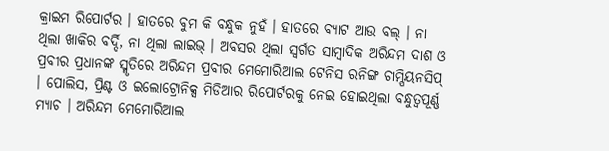କ୍ରାଇମ ରିପୋର୍ଟର । ହାତରେ ବୁମ କି ବନ୍ଧୁକ ନୁହଁ । ହାତରେ ବ୍ୟାଟ ଆଉ ବଲ୍ । ନା ଥିଲା ଖାକିର ବର୍ଦ୍ଦି, ନା ଥିଲା ଲାଇଭ୍ । ଅବସର ଥିଲା ସ୍ବର୍ଗତ ସାମ୍ବାଦିକ ଅରିନ୍ଦମ ଦାଶ ଓ ପ୍ରବୀର ପ୍ରଧାନଙ୍କ ସ୍ମୃତିରେ ଅରିନ୍ଦମ ପ୍ରବୀର ମେମୋରିଆଲ ଟେନିସ ରନିଙ୍ଗ ଚାମ୍ପିୟନସିପ୍ । ପୋଲିସ, ପ୍ରିଣ୍ଟ ଓ ଇଲୋଟ୍ରୋନିକ୍ସ ମିଡିଆର ରିପୋର୍ଟରକୁ ନେଇ ହୋଇଥିଲା ବନ୍ଧୁତ୍ବପୂର୍ଣ୍ଣ ମ୍ୟାଚ । ଅରିନ୍ଦମ ମେମୋରିଆଲ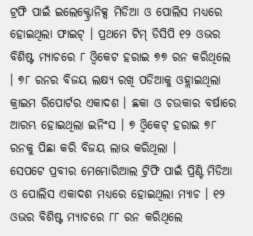ଟ୍ରଫି ପାଇଁ ଇଲେକ୍ଟ୍ରୋନିକ୍ସ ମିଡିଆ ଓ ପୋଲିସ ମଧ୍ୟରେ ହୋଇଥିଲା ଫାଇଟ୍ । ପ୍ରଥମେ ଟିମ୍ ଡିସିପି ୧୨ ଓଭର ବିଶିଷ୍ଟ ମ୍ୟାଚରେ ୮ ଓ୍ବିକେଟ ହରାଇ ୭୭ ରନ କରିଥିଲେ । ୭୮ ରନର ବିଜୟ ଲକ୍ଷ୍ୟ ରଖି ପଡିଆକୁ ଓହ୍ଲାଇଥିଲା କ୍ରାଇମ ରିପୋର୍ଟର ଏକାଦଶ । ଛକା ଓ ଚଉକାର ବର୍ଷାରେ ଆରମ୍ଭ ହୋଇଥିଲା ଇନିଂସ । ୭ ଓ୍ବିକେଟ୍ ହରାଇ ୭୮ ରନକୁ ପିଛା କରି ବିଜୟ ଲାଭ କରିଥିଲା ।
ସେପଟେ ପ୍ରବୀର ମେମୋରିଆଲ ଟ୍ରିଫି ପାଇଁ ପ୍ରିଣ୍ଟି ମିଡିଆ ଓ ପୋଲିସ ଏକାଦଶ ମଧ୍ୟରେ ହୋଇଥିଲା ମ୍ୟାଚ । ୧୨ ଓଭର ବିଶିଷ୍ଟ ମ୍ୟାଚରେ ୮୮ ରନ କରିଥିଲେ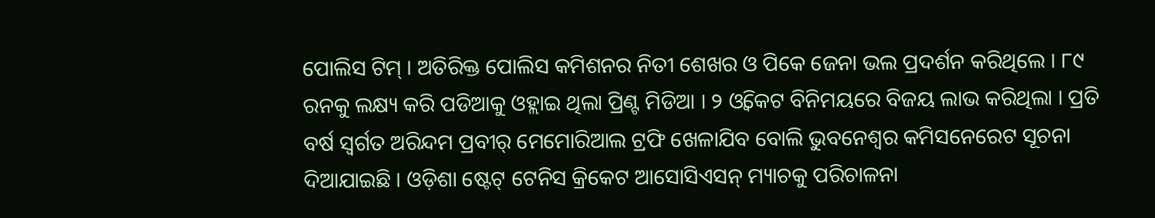ପୋଲିସ ଟିମ୍ । ଅତିରିକ୍ତ ପୋଲିସ କମିଶନର ନିତୀ ଶେଖର ଓ ପିକେ ଜେନା ଭଲ ପ୍ରଦର୍ଶନ କରିଥିଲେ । ୮୯ ରନକୁ ଲକ୍ଷ୍ୟ କରି ପଡିଆକୁ ଓହ୍ଲାଇ ଥିଲା ପ୍ରିଣ୍ଟ ମିଡିଆ । ୨ ଓ୍ବିକେଟ ବିନିମୟରେ ବିଜୟ ଲାଭ କରିଥିଲା । ପ୍ରତି ବର୍ଷ ସ୍ବର୍ଗତ ଅରିନ୍ଦମ ପ୍ରବୀର୍ ମେମୋରିଆଲ ଟ୍ରଫି ଖେଳାଯିବ ବୋଲି ଭୁବନେଶ୍ବର କମିସନେରେଟ ସୂଚନା ଦିଆଯାଇଛି । ଓଡ଼ିଶା ଷ୍ଟେଟ୍ ଟେନିସ କ୍ରିକେଟ ଆସୋସିଏସନ୍ ମ୍ୟାଚକୁ ପରିଚାଳନା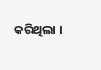କରିଥିଲା ।